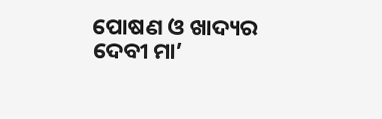ପୋଷଣ ଓ ଖାଦ୍ୟର ଦେବୀ ମା’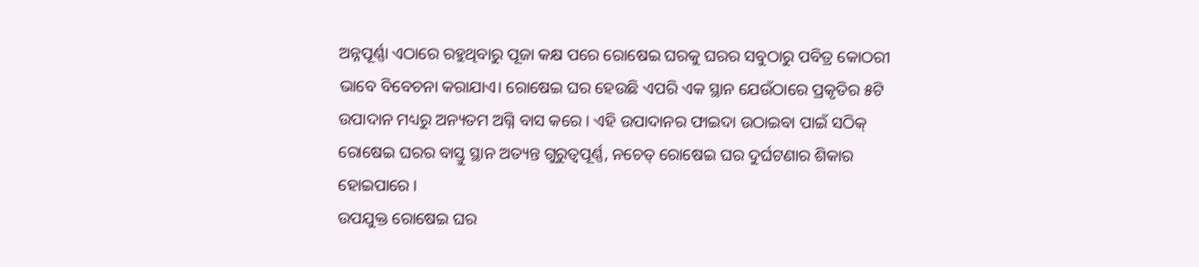ଅନ୍ନପୂର୍ଣ୍ଣା ଏଠାରେ ରହୁଥିବାରୁ ପୂଜା କକ୍ଷ ପରେ ରୋଷେଇ ଘରକୁ ଘରର ସବୁଠାରୁ ପବିତ୍ର କୋଠରୀ ଭାବେ ବିବେଚନା କରାଯାଏ। ରୋଷେଇ ଘର ହେଉଛି ଏପରି ଏକ ସ୍ଥାନ ଯେଉଁଠାରେ ପ୍ରକୃତିର ୫ଟି ଉପାଦାନ ମଧ୍ୟରୁ ଅନ୍ୟତମ ଅଗ୍ନି ବାସ କରେ । ଏହି ଉପାଦାନର ଫାଇଦା ଉଠାଇବା ପାଇଁ ସଠିକ୍ ରୋଷେଇ ଘରର ବାସ୍ତୁ ସ୍ଥାନ ଅତ୍ୟନ୍ତ ଗୁରୁତ୍ୱପୂର୍ଣ୍ଣ, ନଚେତ୍ ରୋଷେଇ ଘର ଦୁର୍ଘଟଣାର ଶିକାର ହୋଇପାରେ ।
ଉପଯୁକ୍ତ ରୋଷେଇ ଘର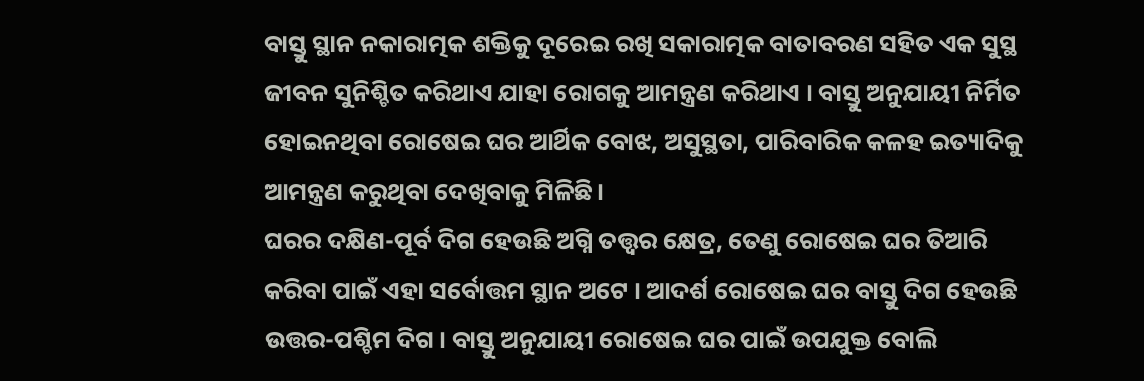ବାସ୍ତୁ ସ୍ଥାନ ନକାରାତ୍ମକ ଶକ୍ତିକୁ ଦୂରେଇ ରଖି ସକାରାତ୍ମକ ବାତାବରଣ ସହିତ ଏକ ସୁସ୍ଥ ଜୀବନ ସୁନିଶ୍ଚିତ କରିଥାଏ ଯାହା ରୋଗକୁ ଆମନ୍ତ୍ରଣ କରିଥାଏ । ବାସ୍ତୁ ଅନୁଯାୟୀ ନିର୍ମିତ ହୋଇନଥିବା ରୋଷେଇ ଘର ଆର୍ଥିକ ବୋଝ, ଅସୁସ୍ଥତା, ପାରିବାରିକ କଳହ ଇତ୍ୟାଦିକୁ ଆମନ୍ତ୍ରଣ କରୁଥିବା ଦେଖିବାକୁ ମିଳିଛି।
ଘରର ଦକ୍ଷିଣ-ପୂର୍ବ ଦିଗ ହେଉଛି ଅଗ୍ନି ତତ୍ତ୍ୱର କ୍ଷେତ୍ର, ତେଣୁ ରୋଷେଇ ଘର ତିଆରି କରିବା ପାଇଁ ଏହା ସର୍ବୋତ୍ତମ ସ୍ଥାନ ଅଟେ । ଆଦର୍ଶ ରୋଷେଇ ଘର ବାସ୍ତୁ ଦିଗ ହେଉଛି ଉତ୍ତର-ପଶ୍ଚିମ ଦିଗ । ବାସ୍ତୁ ଅନୁଯାୟୀ ରୋଷେଇ ଘର ପାଇଁ ଉପଯୁକ୍ତ ବୋଲି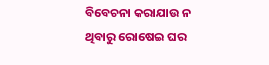ବିବେଚନା କରାଯାଉ ନ ଥିବାରୁ ରୋଷେଇ ଘର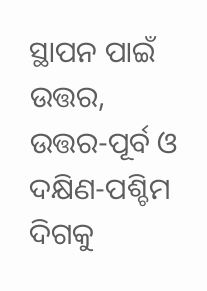ସ୍ଥାପନ ପାଇଁ ଉତ୍ତର, ଉତ୍ତର-ପୂର୍ବ ଓ ଦକ୍ଷିଣ-ପଶ୍ଚିମ ଦିଗକୁ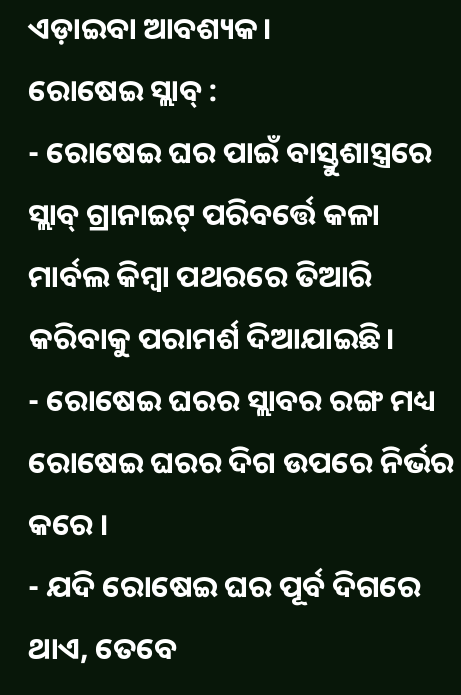ଏଡ଼ାଇବା ଆବଶ୍ୟକ।
ରୋଷେଇ ସ୍ଲାବ୍ :
- ରୋଷେଇ ଘର ପାଇଁ ବାସ୍ତୁଶାସ୍ତ୍ରରେ ସ୍ଲାବ୍ ଗ୍ରାନାଇଟ୍ ପରିବର୍ତ୍ତେ କଳା ମାର୍ବଲ କିମ୍ବା ପଥରରେ ତିଆରି କରିବାକୁ ପରାମର୍ଶ ଦିଆଯାଇଛି।
- ରୋଷେଇ ଘରର ସ୍ଲାବର ରଙ୍ଗ ମଧ୍ୟ ରୋଷେଇ ଘରର ଦିଗ ଉପରେ ନିର୍ଭର କରେ ।
- ଯଦି ରୋଷେଇ ଘର ପୂର୍ବ ଦିଗରେ ଥାଏ, ତେବେ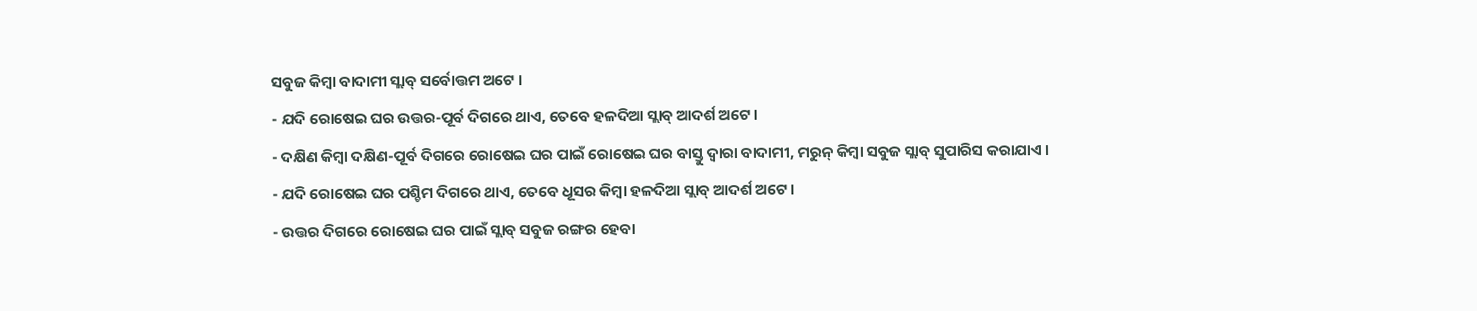ସବୁଜ କିମ୍ବା ବାଦାମୀ ସ୍ଲାବ୍ ସର୍ବୋତ୍ତମ ଅଟେ ।
- ଯଦି ରୋଷେଇ ଘର ଉତ୍ତର-ପୂର୍ବ ଦିଗରେ ଥାଏ, ତେବେ ହଳଦିଆ ସ୍ଲାବ୍ ଆଦର୍ଶ ଅଟେ ।
- ଦକ୍ଷିଣ କିମ୍ବା ଦକ୍ଷିଣ-ପୂର୍ବ ଦିଗରେ ରୋଷେଇ ଘର ପାଇଁ ରୋଷେଇ ଘର ବାସ୍ତୁ ଦ୍ୱାରା ବାଦାମୀ, ମରୁନ୍ କିମ୍ବା ସବୁଜ ସ୍ଲାବ୍ ସୁପାରିସ କରାଯାଏ ।
- ଯଦି ରୋଷେଇ ଘର ପଶ୍ଚିମ ଦିଗରେ ଥାଏ, ତେବେ ଧୂସର କିମ୍ବା ହଳଦିଆ ସ୍ଲାବ୍ ଆଦର୍ଶ ଅଟେ ।
- ଉତ୍ତର ଦିଗରେ ରୋଷେଇ ଘର ପାଇଁ ସ୍ଲାବ୍ ସବୁଜ ରଙ୍ଗର ହେବା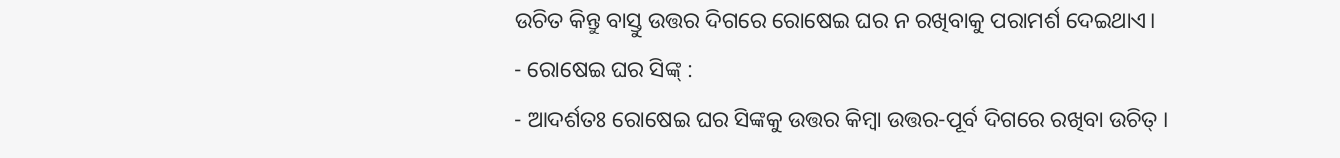ଉଚିତ କିନ୍ତୁ ବାସ୍ତୁ ଉତ୍ତର ଦିଗରେ ରୋଷେଇ ଘର ନ ରଖିବାକୁ ପରାମର୍ଶ ଦେଇଥାଏ।
- ରୋଷେଇ ଘର ସିଙ୍କ୍ :
- ଆଦର୍ଶତଃ ରୋଷେଇ ଘର ସିଙ୍କକୁ ଉତ୍ତର କିମ୍ବା ଉତ୍ତର-ପୂର୍ବ ଦିଗରେ ରଖିବା ଉଚିତ୍ ।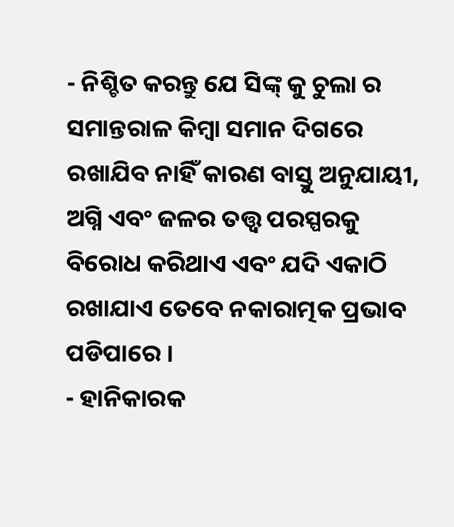- ନିଶ୍ଚିତ କରନ୍ତୁ ଯେ ସିଙ୍କ୍ କୁ ଚୁଲା ର ସମାନ୍ତରାଳ କିମ୍ବା ସମାନ ଦିଗରେ ରଖାଯିବ ନାହିଁ କାରଣ ବାସ୍ତୁ ଅନୁଯାୟୀ, ଅଗ୍ନି ଏବଂ ଜଳର ତତ୍ତ୍ୱ ପରସ୍ପରକୁ ବିରୋଧ କରିଥାଏ ଏବଂ ଯଦି ଏକାଠି ରଖାଯାଏ ତେବେ ନକାରାତ୍ମକ ପ୍ରଭାବ ପଡିପାରେ ।
- ହାନିକାରକ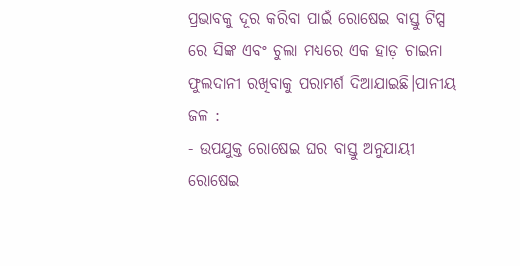ପ୍ରଭାବକୁ ଦୂର କରିବା ପାଇଁ ରୋଷେଇ ବାସ୍ତୁ ଟିପ୍ସ ରେ ସିଙ୍କ ଏବଂ ଚୁଲା ମଧ୍ୟରେ ଏକ ହାଡ଼ ଚାଇନା ଫୁଲଦାନୀ ରଖିବାକୁ ପରାମର୍ଶ ଦିଆଯାଇଛି।ପାନୀୟ ଜଳ :
- ଉପଯୁକ୍ତ ରୋଷେଇ ଘର ବାସ୍ତୁ ଅନୁଯାୟୀ ରୋଷେଇ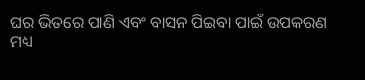ଘର ଭିତରେ ପାଣି ଏବଂ ବାସନ ପିଇବା ପାଇଁ ଉପକରଣ ମଧ୍ୟ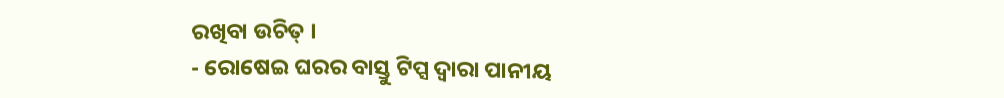ରଖିବା ଉଚିତ୍ ।
- ରୋଷେଇ ଘରର ବାସ୍ତୁ ଟିପ୍ସ ଦ୍ୱାରା ପାନୀୟ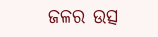ଜଳର ଉତ୍ସ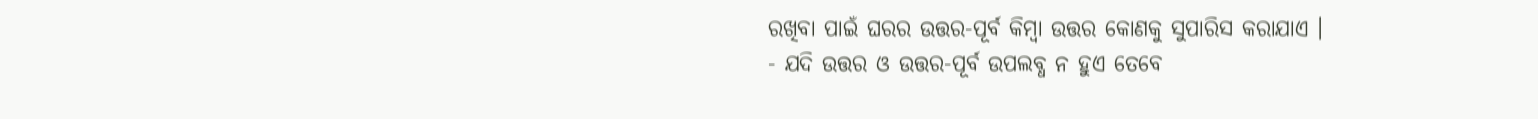ରଖିବା ପାଇଁ ଘରର ଉତ୍ତର-ପୂର୍ବ କିମ୍ବା ଉତ୍ତର କୋଣକୁ ସୁପାରିସ କରାଯାଏ ।
- ଯଦି ଉତ୍ତର ଓ ଉତ୍ତର-ପୂର୍ବ ଉପଲବ୍ଧ ନ ହୁଏ ତେବେ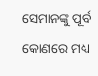ସେମାନଙ୍କୁ ପୂର୍ବ କୋଣରେ ମଧ୍ୟ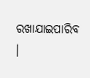ରଖାଯାଇପାରିବ ।